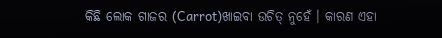କିଛି ଲୋକ ଗାଜର (Carrot)ଖାଇବା ଉଚିତ୍ ନୁହେଁ । କାରଣ ଏହା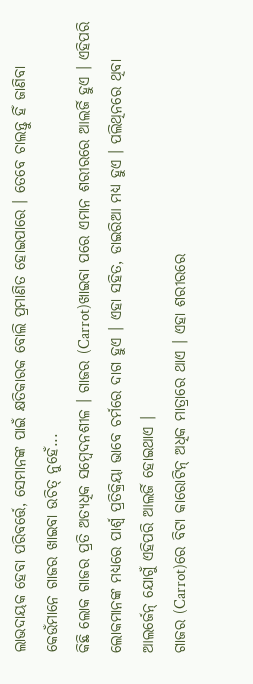ଲାଭଦାୟକ ହେବା ପରିବର୍ତ୍ତେ, ସେମାନଙ୍କ ପାଇଁ କ୍ଷତିକାରକ ବୋଲି ପ୍ରମାଣିତ ହୋଇପାରେ । ତେବେ ଚାଲନ୍ତୁ ହିଁ ଜାଣିବା କେଉଁମାନେ ଗାଜର ଖାଇବା ଉଚିତ୍ ନୁହେଁ...
କିଛି ଲୋକ ଗାଜର ପ୍ରତି ଅତ୍ୟଧିକ ସମ୍ବେଦନଶୀଳ । ଗାଜର (Carrot)ଖାଇବା ପରେ ଏମାନ ଶରୀରରେ ଆଲର୍ଜି ହୁଏ । ଏହିପରି ଲୋକମାନଙ୍କ ମଧ୍ୟରେ ପାର୍ଶ୍ୱ ପ୍ରତିକ୍ରିୟା ଭାବେ ଚର୍ମରେ ଦାଗ ହୁଏ । ଏହା ସହିତ, ଡାଇରିଆ ମଧ୍ୟ ହୁଏ । ପଲିଥିନରେ ଥିବା ଆଲର୍ଜେନ୍ ଯୋଗୁଁ ଏହିପରି ଆଲର୍ଜି ହୋଇଥାଏ ।
ଗାଜର (Carrot)ରେ ବିଟା କାରୋଟିନ୍ ଅଧିକ ମାତ୍ରାରେ ଥାଏ । ଏହା ଶରୀରରେ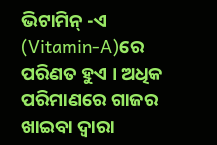ଭିଟାମିନ୍ -ଏ (Vitamin-A)ରେ ପରିଣତ ହୁଏ । ଅଧିକ ପରିମାଣରେ ଗାଜର ଖାଇବା ଦ୍ୱାରା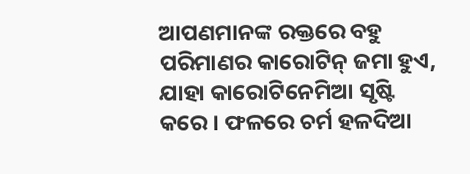ଆପଣମାନଙ୍କ ରକ୍ତରେ ବହୁ ପରିମାଣର କାରୋଟିନ୍ ଜମା ହୁଏ, ଯାହା କାରୋଟିନେମିଆ ସୃଷ୍ଟି କରେ । ଫଳରେ ଚର୍ମ ହଳଦିଆ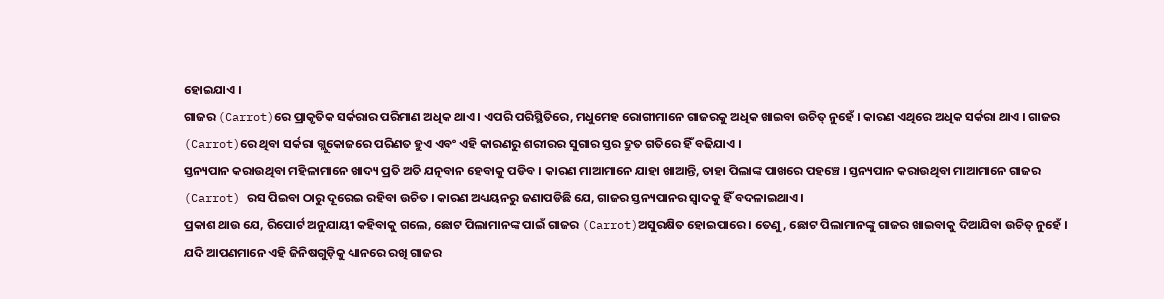ହୋଇଯାଏ ।
ଗାଜର (Carrot)ରେ ପ୍ରାକୃତିକ ସର୍କରାର ପରିମାଣ ଅଧିକ ଥାଏ । ଏପରି ପରିସ୍ଥିତିରେ, ମଧୁମେହ ରୋଗୀମାନେ ଗାଜରକୁ ଅଧିକ ଖାଇବା ଉଚିତ୍ ନୁହେଁ । କାରଣ ଏଥିରେ ଅଧିକ ସର୍କରା ଥାଏ । ଗାଜର (Carrot)ରେ ଥିବା ସର୍କରା ଗ୍ଲୁକୋଜରେ ପରିଣତ ହୁଏ ଏବଂ ଏହି କାରଣରୁ ଶରୀରର ସୁଗାର ସ୍ତର ଦ୍ରୁତ ଗତିରେ ହିଁ ବଢିଯାଏ ।
ସ୍ତନ୍ୟପାନ କରାଉଥିବା ମହିଳାମାନେ ଖାଦ୍ୟ ପ୍ରତି ଅତି ଯତ୍ନବାନ ହେବାକୁ ପଡିବ । କାରଣ ମାଆମାନେ ଯାହା ଖାଆନ୍ତି, ତାହା ପିଲାଙ୍କ ପାଖରେ ପହଞ୍ଚେ । ସ୍ତନ୍ୟପାନ କରାଉଥିବା ମାଆମାନେ ଗାଜର (Carrot) ରସ ପିଇବା ଠାରୁ ଦୂରେଇ ରହିବା ଉଚିତ । କାରଣ ଅଧ୍ୟୟନରୁ ଜଣାପଡିଛି ଯେ, ଗାଜର ସ୍ତନ୍ୟପାନର ସ୍ୱାଦକୁ ହିଁ ବଦଳାଇଥାଏ ।
ପ୍ରକାଶ ଥାଉ ଯେ, ରିପୋର୍ଟ ଅନୁଯାୟୀ କହିବାକୁ ଗଲେ, ଛୋଟ ପିଲାମାନଙ୍କ ପାଇଁ ଗାଜର (Carrot)ଅସୁରକ୍ଷିତ ହୋଇପାରେ । ତେଣୁ, ଛୋଟ ପିଲାମାନଙ୍କୁ ଗାଜର ଖାଇବାକୁ ଦିଆଯିବା ଉଚିତ୍ ନୁହେଁ । ଯଦି ଆପଣମାନେ ଏହି ଜିନିଷଗୁଡ଼ିକୁ ଧ୍ୟାନରେ ରଖି ଗାଜର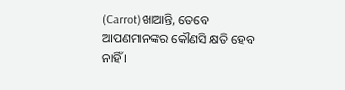(Carrot)ଖାଆନ୍ତି, ତେବେ ଆପଣମାନଙ୍କର କୌଣସି କ୍ଷତି ହେବ ନାହିଁ ।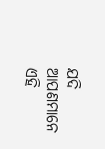ଯଦି ଆପଣମାନେ ଏହି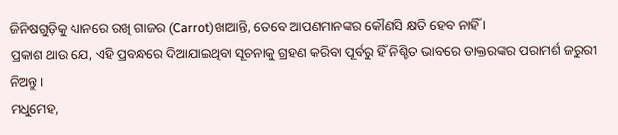ଜିନିଷଗୁଡ଼ିକୁ ଧ୍ୟାନରେ ରଖି ଗାଜର (Carrot)ଖାଆନ୍ତି, ତେବେ ଆପଣମାନଙ୍କର କୌଣସି କ୍ଷତି ହେବ ନାହିଁ ।
ପ୍ରକାଶ ଥାଉ ଯେ, ଏହି ପ୍ରବନ୍ଧରେ ଦିଆଯାଇଥିବା ସୂଚନାକୁ ଗ୍ରହଣ କରିବା ପୂର୍ବରୁ ହିଁ ନିଶ୍ଚିତ ଭାବରେ ଡାକ୍ତରଙ୍କର ପରାମର୍ଶ ଜରୁରୀ ନିଅନ୍ତୁ ।
ମଧୁମେହ,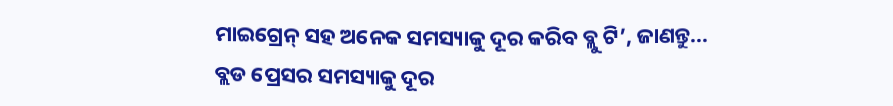ମାଇଗ୍ରେନ୍ ସହ ଅନେକ ସମସ୍ୟାକୁ ଦୂର କରିବ ବ୍ଲୁ ଟି’, ଜାଣନ୍ତୁ...
ବ୍ଲଡ ପ୍ରେସର ସମସ୍ୟାକୁ ଦୂର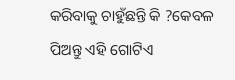କରିବାକୁ ଚାହୁଁଛନ୍ତି କି ?କେବଳ ପିଅନ୍ତୁ ଏହି ଗୋଟିଏ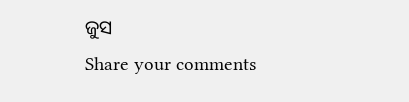ଜୁସ
Share your comments